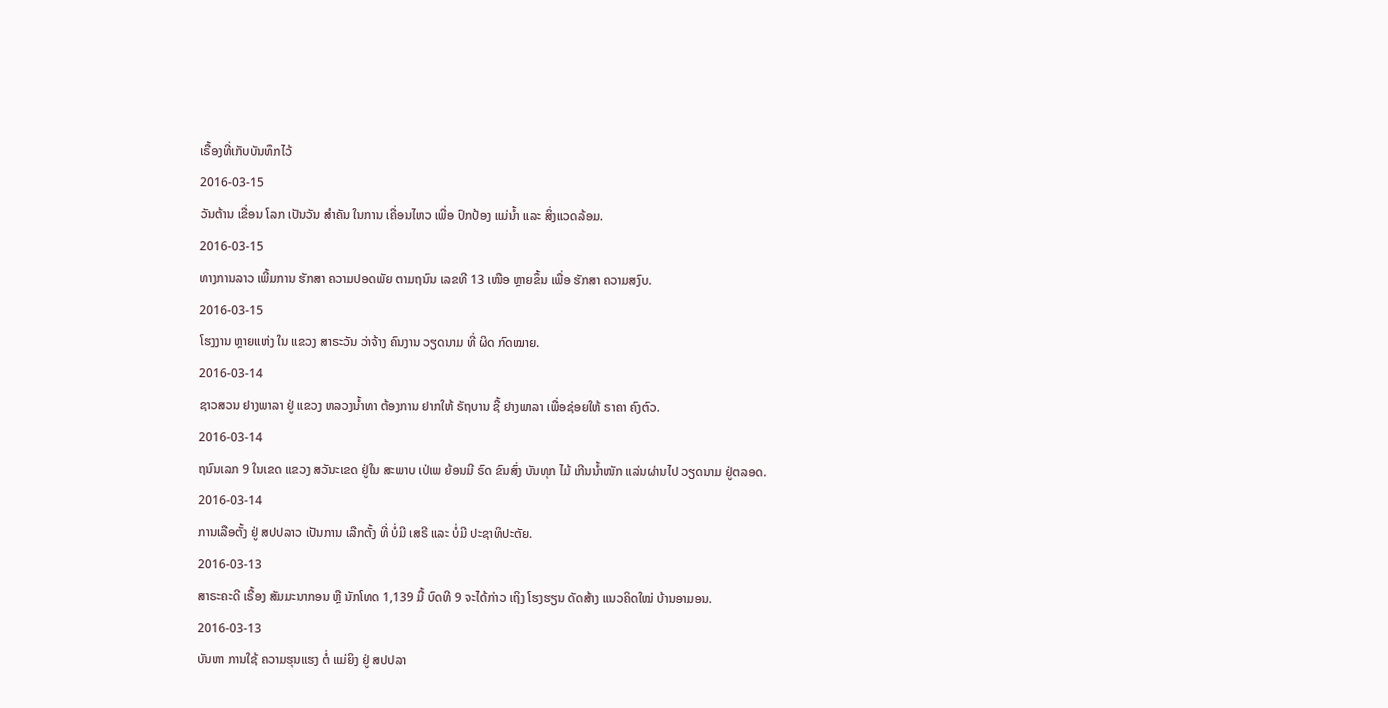ເຣື້ອງທີ່ເກັບບັນທຶກໄວ້
2016-03-15
ວັນຕ້ານ ເຂື່ອນ ໂລກ ເປັນວັນ ສຳຄັນ ໃນການ ເຄື່ອນໄຫວ ເພື່ອ ປົກປ້ອງ ແມ່ນ້ຳ ແລະ ສິ່ງແວດລ້ອມ.
2016-03-15
ທາງການລາວ ເພີ້ມການ ຮັກສາ ຄວາມປອດພັຍ ຕາມຖນົນ ເລຂທີ 13 ເໜືອ ຫຼາຍຂຶ້ນ ເພື່ອ ຮັກສາ ຄວາມສງົບ.
2016-03-15
ໂຮງງານ ຫຼາຍແຫ່ງ ໃນ ແຂວງ ສາຣະວັນ ວ່າຈ້າງ ຄົນງານ ວຽດນາມ ທີ່ ຜິດ ກົດໝາຍ.
2016-03-14
ຊາວສວນ ຢາງພາລາ ຢູ່ ແຂວງ ຫລວງນ້ຳທາ ຕ້ອງການ ຢາກໃຫ້ ຣັຖບານ ຊື້ ຢາງພາລາ ເພື່ອຊ່ອຍໃຫ້ ຣາຄາ ຄົງຕົວ.
2016-03-14
ຖນົນເລກ 9 ໃນເຂດ ແຂວງ ສວັນະເຂດ ຢູ່ໃນ ສະພາບ ເປ່ເພ ຍ້ອນມີ ຣົດ ຂົນສົ່ງ ບັນທຸກ ໄມ້ ເກີນນໍ້າໜັກ ແລ່ນຜ່ານໄປ ວຽດນາມ ຢູ່ຕລອດ.
2016-03-14
ການເລືອຕັ້ງ ຢູ່ ສປປລາວ ເປັນການ ເລືກຕັ້ງ ທີ່ ບໍ່ມີ ເສຣີ ແລະ ບໍ່ມີ ປະຊາທິປະຕັຍ.
2016-03-13
ສາຣະຄະດີ ເຣື້ອງ ສັມມະນາກອນ ຫຼື ນັກໂທດ 1,139 ມື້ ບົດທີ 9 ຈະໄດ້ກ່າວ ເຖິງ ໂຮງຮຽນ ດັດສ້າງ ແນວຄິດໃໝ່ ບ້ານອາມອນ.
2016-03-13
ບັນຫາ ການໃຊ້ ຄວາມຮຸນແຮງ ຕໍ່ ແມ່ຍິງ ຢູ່ ສປປລາ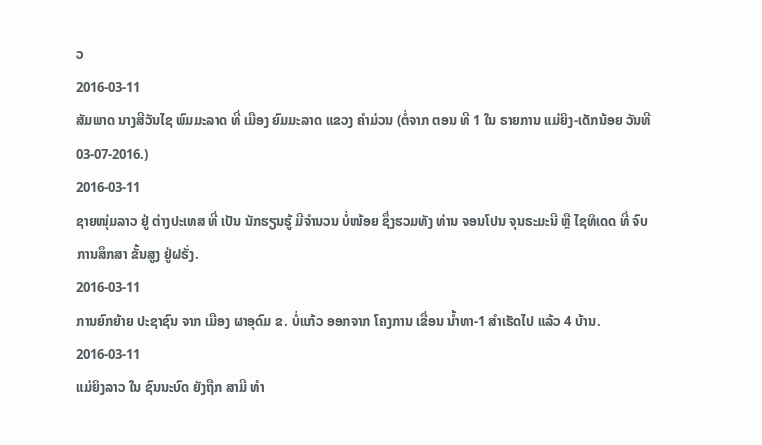ວ
2016-03-11
ສັມພາດ ນາງສີວັນໄຊ ພົມມະລາດ ທີ່ ເມືອງ ຍົມມະລາດ ແຂວງ ຄໍາມ່ວນ (ຕໍ່ຈາກ ຕອນ ທີ 1 ໃນ ຣາຍການ ແມ່ຍິງ-ເດັກນ້ອຍ ວັນທີ 03-07-2016.)
2016-03-11
ຊາຍໜຸ່ມລາວ ຢູ່ ຕ່າງປະເທສ ທີ່ ເປັນ ນັກຮຽນຮູ້ ມີຈຳນວນ ບໍ່ໜ້ອຍ ຊຶ່ງຮວມທັງ ທ່ານ ຈອນໂປນ ຈຸນຣະມະນີ ຫຼື ໄຊທິເດດ ທີ່ ຈົບ ການສຶກສາ ຂັ້ນສູງ ຢູ່ຝຣັ່ງ.
2016-03-11
ການຍົກຍ້າຍ ປະຊາຊົນ ຈາກ ເມືອງ ຜາອຸດົມ ຂ. ບໍ່ແກ້ວ ອອກຈາກ ໂຄງການ ເຂື່ອນ ນໍ້າທາ-1 ສໍາເຮັດໄປ ແລ້ວ 4 ບ້ານ.
2016-03-11
ແມ່ຍິງລາວ ໃນ ຊົນນະບົດ ຍັງຖືກ ສາມີ ທຳ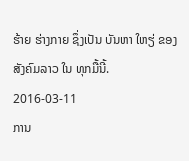ຮ້າຍ ຮ່າງກາຍ ຊຶ່ງເປັນ ບັນຫາ ໃຫຽ່ ຂອງ ສັງຄົມລາວ ໃນ ທຸກມື້ນີ້.
2016-03-11
ການ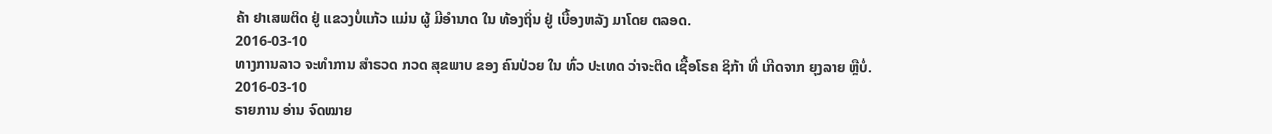ຄ້າ ຢາເສພຕິດ ຢູ່ ແຂວງບໍ່ແກ້ວ ແມ່ນ ຜູ້ ມີອໍານາດ ໃນ ທ້ອງຖິ່ນ ຢູ່ ເບື້ອງຫລັງ ມາໂດຍ ຕລອດ.
2016-03-10
ທາງການລາວ ຈະທຳການ ສຳຣວດ ກວດ ສຸຂພາບ ຂອງ ຄົນປ່ວຍ ໃນ ທົ່ວ ປະເທດ ວ່າຈະຕິດ ເຊື້ອໂຣຄ ຊິກ້າ ທີ່ ເກີດຈາກ ຍຸງລາຍ ຫຼືບໍ່.
2016-03-10
ຣາຍການ ອ່ານ ຈົດໝາຍ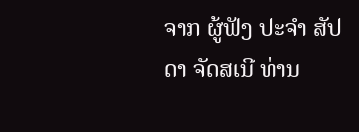ຈາກ ຜູ້ຟັງ ປະຈຳ ສັປດາ ຈັດສເນີ ທ່ານ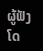ຜູ້ຟັງ ໂດ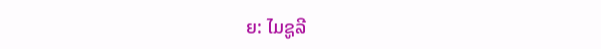ຍ: ໄມຊູລີ